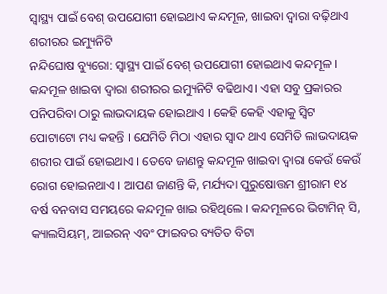ସ୍ୱାସ୍ଥ୍ୟ ପାଇଁ ବେଶ୍ ଉପଯୋଗୀ ହୋଇଥାଏ କନ୍ଦମୂଳ, ଖାଇବା ଦ୍ୱାରା ବଢ଼ିଥାଏ ଶରୀରର ଇମ୍ୟୁନିଟି
ନନ୍ଦିଘୋଷ ବ୍ୟୁରୋ: ସ୍ୱାସ୍ଥ୍ୟ ପାଇଁ ବେଶ୍ ଉପଯୋଗୀ ହୋଇଥାଏ କନ୍ଦମୂଳ । କନ୍ଦମୂଳ ଖାଇବା ଦ୍ୱାରା ଶରୀରର ଇମ୍ୟୁନିଟି ବଢିଥାଏ। ଏହା ସବୁ ପ୍ରକାରର ପନିପରିବା ଠାରୁ ଲାଭଦାୟକ ହୋଇଥାଏ । କେହି କେହି ଏହାକୁ ସ୍ୱିଟ ପୋଟାଟୋ ମଧ୍ୟ କହନ୍ତି । ଯେମିତି ମିଠା ଏହାର ସ୍ୱାଦ ଥାଏ ସେମିତି ଲାଭଦାୟକ ଶରୀର ପାଇଁ ହୋଇଥାଏ । ତେବେ ଜାଣନ୍ତୁ କନ୍ଦମୂଳ ଖାଇବା ଦ୍ୱାରା କେଉଁ କେଉଁ ରୋଗ ହୋଇନଥାଏ । ଆପଣ ଜାଣନ୍ତି କି, ମର୍ଯ୍ୟଦା ପୁରୁଷୋତ୍ତମ ଶ୍ରୀରାମ ୧୪ ବର୍ଷ ବନବାସ ସମୟରେ କନ୍ଦମୂଳ ଖାଇ ରହିଥିଲେ । କନ୍ଦମୂଳରେ ଭିଟାମିନ୍ ସି, କ୍ୟାଲସିୟମ୍, ଆଇରନ୍ ଏବଂ ଫାଇବର ବ୍ୟତିତ ବିଟା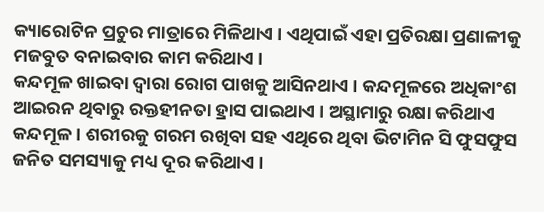କ୍ୟାରୋଟିନ ପ୍ରଚୁର ମାତ୍ରାରେ ମିଳିଥାଏ । ଏଥିପାଇଁ ଏହା ପ୍ରତିରକ୍ଷା ପ୍ରଣାଳୀକୁ ମଜବୁତ ବନାଇବାର କାମ କରିଥାଏ ।
କନ୍ଦମୂଳ ଖାଇବା ଦ୍ୱାରା ରୋଗ ପାଖକୁ ଆସିନଥାଏ । କନ୍ଦମୂଳରେ ଅଧିକାଂଶ ଆଇରନ ଥିବାରୁ ରକ୍ତହୀନତା ହ୍ରାସ ପାଇଥାଏ । ଅସ୍ଥାମାରୁ ରକ୍ଷା କରିଥାଏ କନ୍ଦମୂଳ । ଶରୀରକୁ ଗରମ ରଖିବା ସହ ଏଥିରେ ଥିବା ଭିଟାମିନ ସି ଫୁସଫୁସ ଜନିତ ସମସ୍ୟାକୁ ମଧ୍ୟ ଦୂର କରିଥାଏ ।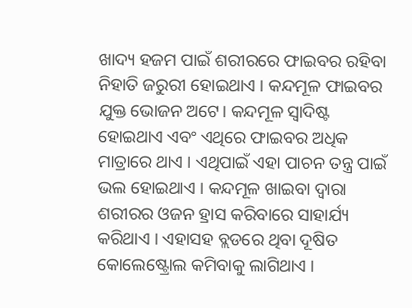ଖାଦ୍ୟ ହଜମ ପାଇଁ ଶରୀରରେ ଫାଇବର ରହିବା ନିହାତି ଜରୁରୀ ହୋଇଥାଏ । କନ୍ଦମୂଳ ଫାଇବର ଯୁକ୍ତ ଭୋଜନ ଅଟେ। କନ୍ଦମୂଳ ସ୍ବାଦିଷ୍ଟ ହୋଇଥାଏ ଏବଂ ଏଥିରେ ଫାଇବର ଅଧିକ ମାତ୍ରାରେ ଥାଏ । ଏଥିପାଇଁ ଏହା ପାଚନ ତନ୍ତ୍ର ପାଇଁ ଭଲ ହୋଇଥାଏ । କନ୍ଦମୂଳ ଖାଇବା ଦ୍ୱାରା ଶରୀରର ଓଜନ ହ୍ରାସ କରିବାରେ ସାହାର୍ଯ୍ୟ କରିଥାଏ । ଏହାସହ ବ୍ଲଡରେ ଥିବା ଦୂଷିତ କୋଲେଷ୍ଟ୍ରୋଲ କମିବାକୁ ଲାଗିଥାଏ ।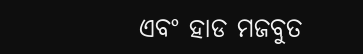ଏବଂ ହାଡ ମଜବୁତ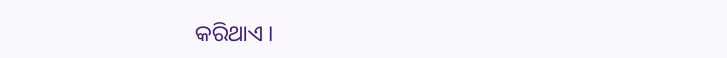କରିଥାଏ ।